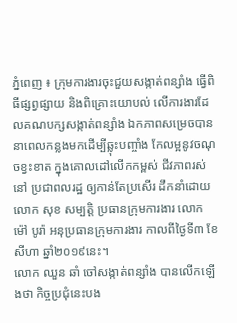ភ្នំពេញ ៖ ក្រុមការងារចុះជួយសង្កាត់ពន្សាំង ធ្វើពិធីផ្សព្វផ្សាយ និងពិគ្រោះយោបល់ លើការងារដែលគណបក្សសង្កាត់ពន្សាំង ឯកភាពសម្រេចបាន នាពេលកន្លងមកដើម្បីឆ្លុះបញ្ចាំង កែលម្អនូវចណុចខ្វះខាត ក្នុងគោលដៅលើកកម្ពស់ ជីវភាពរស់នៅ ប្រជាពលរដ្ឋ ឲ្យកាន់តែប្រសើរ ដឹកនាំដោយលោក សុខ សម្បត្តិ ប្រធានក្រុមការងារ លោក ម៉ៅ បូរ៉ា អនុប្រធានក្រុមការងារ កាលពីថ្ងៃទី៣ ខែសីហា ឆ្នាំ២០១៩នេះ។
លោក ឈួន ឆាំ ចៅសង្កាត់ពន្សាំង បានលើកឡើងថា កិច្ចប្រជុំនេះបង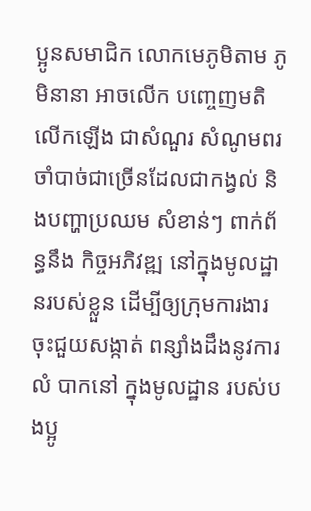ប្អូនសមាជិក លោកមេភូមិតាម ភូមិនានា អាចលើក បញ្ចេញមតិលើកឡើង ជាសំណួរ សំណូមពរចាំបាច់ជាច្រើនដែលជាកង្វល់ និងបញ្ហាប្រឈម សំខាន់ៗ ពាក់ព័ន្ធនឹង កិច្ចអភិវឌ្ឍ នៅក្នុងមូលដ្ឋានរបស់ខ្លួន ដើម្បីឲ្យក្រុមការងារ ចុះជួយសង្កាត់ ពន្សាំងដឹងនូវការលំ បាកនៅ ក្នុងមូលដ្ឋាន របស់បងប្អូ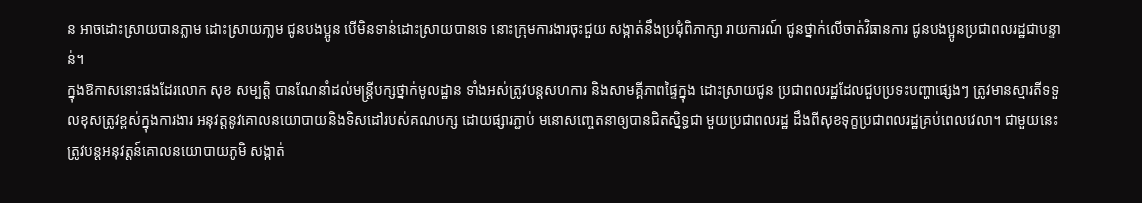ន អាចដោះស្រាយបានភ្លាម ដោះស្រាយភា្លម ជូនបងប្អូន បើមិនទាន់ដោះស្រាយបានទេ នោះក្រុមការងារចុះជួយ សង្កាត់នឹងប្រជុំពិភាក្សា រាយការណ៍ ជូនថ្នាក់លើចាត់វិធានការ ជូនបងប្អូនប្រជាពលរដ្ឋជាបន្ទាន់។
ក្នុងឱកាសនោះផងដែរលោក សុខ សម្បត្តិ បានណែនាំដល់មន្ដ្រីបក្សថ្នាក់មូលដ្ឋាន ទាំងអស់ត្រូវបន្តសហការ និងសាមគ្គីភាពផ្ទៃក្នុង ដោះស្រាយជូន ប្រជាពលរដ្ឋដែលជួបប្រទះបញ្ហាផ្សេងៗ ត្រូវមានស្មារតីទទួលខុសត្រូវខ្ពស់ក្នុងការងារ អនុវត្តនូវគោលនយោបាយនិងទិសដៅរបស់គណបក្ស ដោយផ្សារភ្ជាប់ មនោសញ្ចេតនាឲ្យបានជិតស្និទ្ធជា មួយប្រជាពលរដ្ឋ ដឹងពីសុខទុក្ខប្រជាពលរដ្ឋគ្រប់ពេលវេលា។ ជាមួយនេះ ត្រូវបន្ដអនុវត្តន៍គោលនយោបាយភូមិ សង្កាត់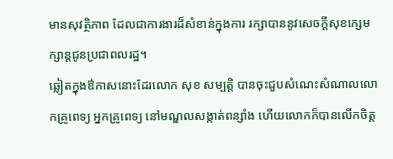មានសុវត្ថិភាព ដែលជាការងារដ៏សំខាន់ក្នុងការ រក្សាបាននូវសេចក្ដីសុខក្សេមក្សាន្ដជូនប្រជាពលរដ្ឋ។
ឆ្លៀតក្នុងឳកាសនោះដែរលោក សុខ សម្បត្តិ បានចុះជួបសំណេះសំណាលលោកគ្រូពេទ្យ អ្នកគ្រូពេទ្យ នៅមណ្ឌលសង្កាត់ពន្សាំង ហើយលោកក៏បានលើកចិត្ត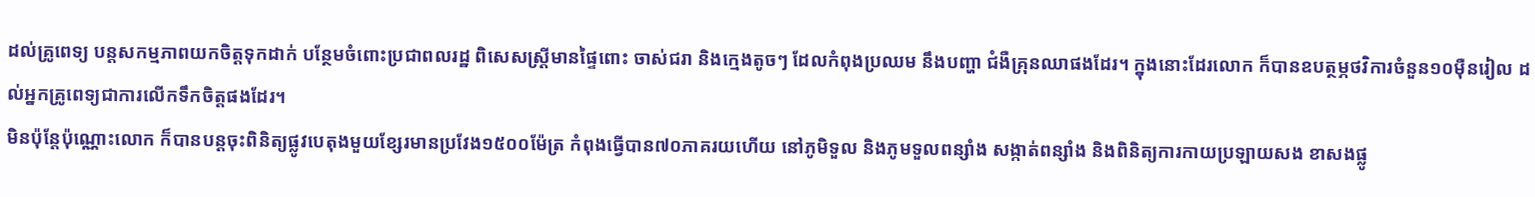ដល់គ្រូពេទ្យ បន្តសកម្មភាពយកចិត្តទុកដាក់ បន្ថែមចំពោះប្រជាពលរដ្ឋ ពិសេសស្ត្រីមានផ្ទៃពោះ ចាស់ជរា និងក្មេងតូចៗ ដែលកំពុងប្រឈម នឹងបញ្ហា ជំងឺគ្រុនឈាផងដែរ។ ក្នុងនោះដែរលោក ក៏បានឧបត្ថម្ភថវិការចំនួន១០ម៉ឺនរៀល ដល់អ្នកគ្រូពេទ្យជាការលើកទឹកចិត្តផងដែរ។
មិនប៉ុន្តែប៉ុណ្ណោះលោក ក៏បានបន្តចុះពិនិត្យផ្លូវបេតុងមួយខ្សែរមានប្រវែង១៥០០ម៉ែត្រ កំពុងធ្វើបាន៧០ភាគរយហើយ នៅភូមិទួល និងភូមទួលពន្សាំង សង្កាត់ពន្សាំង និងពិនិត្យការកាយប្រឡាយសង ខាសងផ្លូ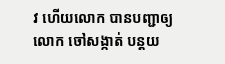វ ហើយលោក បានបញ្ជាឲ្យលោក ចៅសង្កាត់ បន្តយ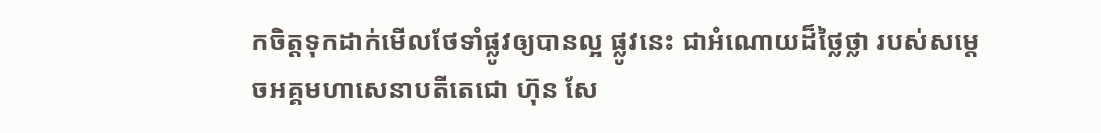កចិត្តទុកដាក់មើលថែទាំផ្លូវឲ្យបានល្អ ផ្លូវនេះ ជាអំណោយដ៏ថ្លៃថ្លា របស់សម្តេចអគ្គមហាសេនាបតីតេជោ ហ៊ុន សែ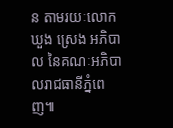ន តាមរយៈលោក ឃួង ស្រេង អភិបាល នៃគណៈអភិបាលរាជធានីភ្នំពេញ៕